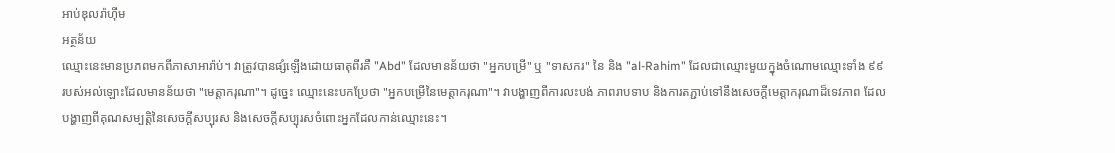អាប់ឌុលរ៉ាហ៊ីម
អត្ថន័យ
ឈ្មោះនេះមានប្រភពមកពីភាសាអារ៉ាប់។ វាត្រូវបានផ្សំឡើងដោយធាតុពីរគឺ "Abd" ដែលមានន័យថា "អ្នកបម្រើ" ឬ "ទាសករ" នៃ និង "al-Rahim" ដែលជាឈ្មោះមួយក្នុងចំណោមឈ្មោះទាំង ៩៩ របស់អល់ឡោះដែលមានន័យថា "មេត្តាករុណា"។ ដូច្នេះ ឈ្មោះនេះបកប្រែថា "អ្នកបម្រើនៃមេត្តាករុណា"។ វាបង្ហាញពីការលះបង់ ភាពរាបទាប និងការតភ្ជាប់ទៅនឹងសេចក្ដីមេត្តាករុណាដ៏ទេវភាព ដែលបង្ហាញពីគុណសម្បត្តិនៃសេចក្ដីសប្បុរស និងសេចក្ដីសប្បុរសចំពោះអ្នកដែលកាន់ឈ្មោះនេះ។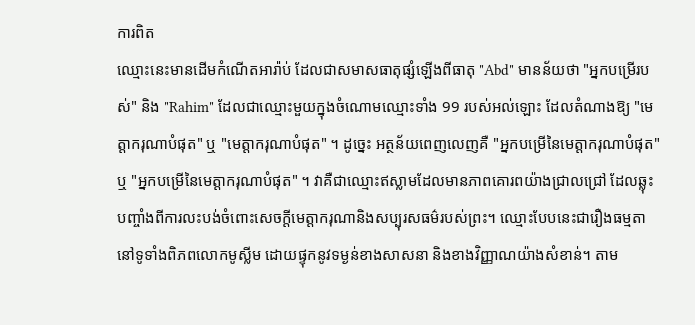ការពិត
ឈ្មោះនេះមានដើមកំណើតអារ៉ាប់ ដែលជាសមាសធាតុផ្សំឡើងពីធាតុ "Abd" មានន័យថា "អ្នកបម្រើរបស់" និង "Rahim" ដែលជាឈ្មោះមួយក្នុងចំណោមឈ្មោះទាំង 99 របស់អល់ឡោះ ដែលតំណាងឱ្យ "មេត្តាករុណាបំផុត" ឬ "មេត្តាករុណាបំផុត" ។ ដូច្នេះ អត្ថន័យពេញលេញគឺ "អ្នកបម្រើនៃមេត្តាករុណាបំផុត" ឬ "អ្នកបម្រើនៃមេត្តាករុណាបំផុត" ។ វាគឺជាឈ្មោះឥស្លាមដែលមានភាពគោរពយ៉ាងជ្រាលជ្រៅ ដែលឆ្លុះបញ្ចាំងពីការលះបង់ចំពោះសេចក្ដីមេត្តាករុណានិងសប្បុរសធម៌របស់ព្រះ។ ឈ្មោះបែបនេះជារឿងធម្មតានៅទូទាំងពិភពលោកមូស្លីម ដោយផ្ទុកនូវទម្ងន់ខាងសាសនា និងខាងវិញ្ញាណយ៉ាងសំខាន់។ តាម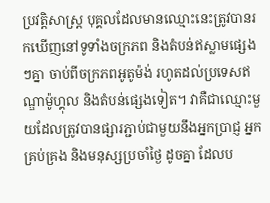ប្រវត្តិសាស្ត្រ បុគ្គលដែលមានឈ្មោះនេះត្រូវបានរកឃើញនៅទូទាំងចក្រភព និងតំបន់ឥស្លាមផ្សេងៗគ្នា ចាប់ពីចក្រភពអូតូម៉ង់ រហូតដល់ប្រទេសឥណ្ឌាម៉ូហ្គុល និងតំបន់ផ្សេងទៀត។ វាគឺជាឈ្មោះមួយដែលត្រូវបានផ្សារភ្ជាប់ជាមួយនឹងអ្នកប្រាជ្ញ អ្នកគ្រប់គ្រង និងមនុស្សប្រចាំថ្ងៃ ដូចគ្នា ដែលប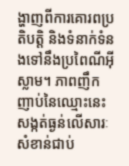ង្ហាញពីការគោរពប្រតិបត្តិ និងទំនាក់ទំនងទៅនឹងប្រពៃណីអ៊ីស្លាម។ ភាពញឹកញាប់នៃឈ្មោះនេះសង្កត់ធ្ងន់លើសារៈសំខាន់ជាប់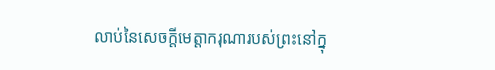លាប់នៃសេចក្ដីមេត្តាករុណារបស់ព្រះនៅក្នុ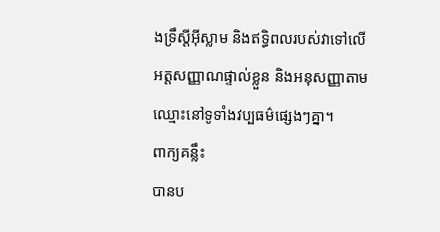ងទ្រឹស្ដីអ៊ីស្លាម និងឥទ្ធិពលរបស់វាទៅលើអត្តសញ្ញាណផ្ទាល់ខ្លួន និងអនុសញ្ញាតាមឈ្មោះនៅទូទាំងវប្បធម៌ផ្សេងៗគ្នា។
ពាក្យគន្លឹះ
បានប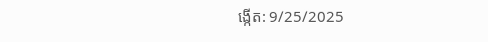ង្កើត: 9/25/2025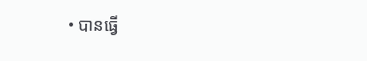• បានធ្វើ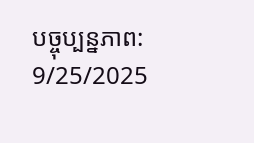បច្ចុប្បន្នភាព: 9/25/2025